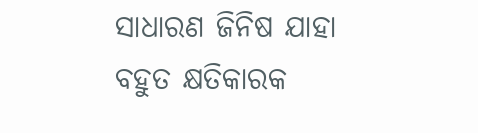ସାଧାରଣ ଜିନିଷ ଯାହା ବହୁତ କ୍ଷତିକାରକ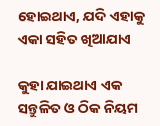ହୋଇଥାଏ, ଯଦି ଏହାକୁ ଏକା ସହିତ ଖିଆଯାଏ

କୁହା ଯାଇଥାଏ ଏକ ସନ୍ତୁଳିତ ଓ ଠିକ ନିୟମ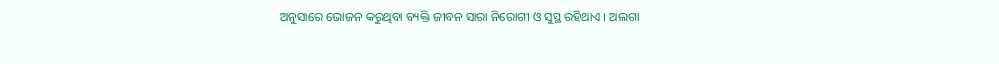ଅନୁସାରେ ଭୋଜନ କରୁଥିବା ବ୍ୟକ୍ତି ଜୀବନ ସାରା ନିରୋଗୀ ଓ ସୁସ୍ଥ ରହିଥାଏ । ଅଲଗା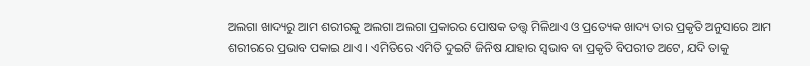ଅଲଗା ଖାଦ୍ୟରୁ ଆମ ଶରୀରକୁ ଅଲଗା ଅଲଗା ପ୍ରକାରର ପୋଷକ ତତ୍ତ୍ଵ ମିଳିଥାଏ ଓ ପ୍ରତ୍ୟେକ ଖାଦ୍ୟ ତାର ପ୍ରକୃତି ଅନୁସାରେ ଆମ ଶରୀରରେ ପ୍ରଭାବ ପକାଇ ଥାଏ । ଏମିତିରେ ଏମିତି ଦୁଇଟି ଜିନିଷ ଯାହାର ସ୍ଵଭାବ ବା ପ୍ରକୃତି ବିପରୀତ ଅଟେ, ଯଦି ତାକୁ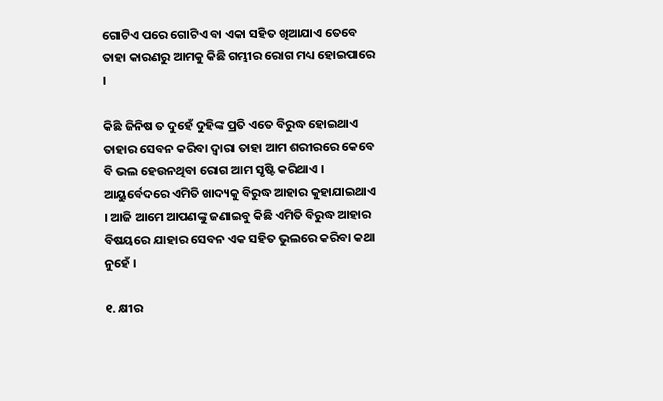ଗୋଟିଏ ପରେ ଗୋଟିଏ ବା ଏକା ସହିତ ଖିଆଯାଏ ତେବେ ତାହା କାରଣରୁ ଆମକୁ କିଛି ଗମ୍ଭୀର ରୋଗ ମଧ୍ୟ ହୋଇପାରେ ।

କିଛି ଜିନିଷ ତ ଦୁହେଁ ଦୁହିଙ୍କ ପ୍ରତି ଏତେ ବିରୁଦ୍ଧ ହୋଇଥାଏ ତାହାର ସେବନ କରିବା ଦ୍ଵାରା ତାହା ଆମ ଶରୀରରେ କେବେ ବି ଭଲ ହେଉନଥିବା ରୋଗ ଆମ ସୃଷ୍ଟି କରିଥାଏ । ଆୟୁର୍ବେଦରେ ଏମିତି ଖାଦ୍ୟକୁ ବିରୁଦ୍ଧ ଆହାର କୁହାଯାଇଥାଏ । ଆଜି ଆମେ ଆପଣଙ୍କୁ ଜଣାଇବୁ କିଛି ଏମିତି ବିରୁଦ୍ଧ ଆହାର ବିଷୟରେ ଯାହାର ସେବନ ଏକ ସହିତ ଭୁଲରେ କରିବା କଥା ନୁହେଁ ।

୧. କ୍ଷୀର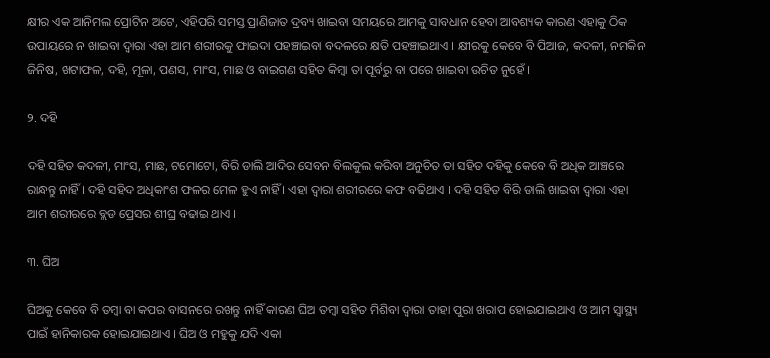କ୍ଷୀର ଏକ ଆନିମଲ ପ୍ରୋଟିନ ଅଟେ, ଏହିପରି ସମସ୍ତ ପ୍ରାଣିଜାତ ଦ୍ରବ୍ୟ ଖାଇବା ସମୟରେ ଆମକୁ ସାବଧାନ ହେବା ଆବଶ୍ୟକ କାରଣ ଏହାକୁ ଠିକ ଉପାୟରେ ନ ଖାଇବା ଦ୍ଵାରା ଏହା ଆମ ଶରୀରକୁ ଫାଇଦା ପହଞ୍ଚାଇବା ବଦଳରେ କ୍ଷତି ପହଞ୍ଚାଇଥାଏ । କ୍ଷୀରକୁ କେବେ ବି ପିଆଜ, କଦଳୀ, ନମକିନ ଜିନିଷ, ଖଟାଫଳ, ଦହି, ମୂଳା, ପଣସ, ମାଂସ, ମାଛ ଓ ବାଇଗଣ ସହିତ କିମ୍ବା ତା ପୂର୍ବରୁ ବା ପରେ ଖାଇବା ଉଚିତ ନୁହେଁ ।

୨. ଦହି

ଦହି ସହିତ କଦଳୀ, ମାଂସ, ମାଛ, ଟମୋଟୋ, ବିରି ଡାଲି ଆଦିର ସେବନ ବିଲକୁଲ କରିବା ଅନୁଚିତ ତା ସହିତ ଦହିକୁ କେବେ ବି ଅଧିକ ଆଞ୍ଚରେ ରାନ୍ଧନ୍ତୁ ନାହିଁ । ଦହି ସହିଦ ଅଧିକାଂଶ ଫଳର ମେଳ ହୁଏ ନାହିଁ । ଏହା ଦ୍ଵାରା ଶରୀରରେ କଫ ବଢିଥାଏ । ଦହି ସହିତ ବିରି ଡାଲି ଖାଇବା ଦ୍ଵାରା ଏହା ଆମ ଶରୀରରେ ବ୍ଲଡ ପ୍ରେସର ଶୀଘ୍ର ବଢାଇ ଥାଏ ।

୩. ଘିଅ

ଘିଅକୁ କେବେ ବି ତମ୍ବା ବା କପର ବାସନରେ ରଖନ୍ତୁ ନାହିଁ କାରଣ ଘିଅ ତମ୍ବା ସହିତ ମିଶିବା ଦ୍ଵାରା ତାହା ପୁରା ଖରାପ ହୋଇଯାଇଥାଏ ଓ ଆମ ସ୍ୱାସ୍ଥ୍ୟ ପାଇଁ ହାନିକାରକ ହୋଇଯାଇଥାଏ । ଘିଅ ଓ ମହୁକୁ ଯଦି ଏକା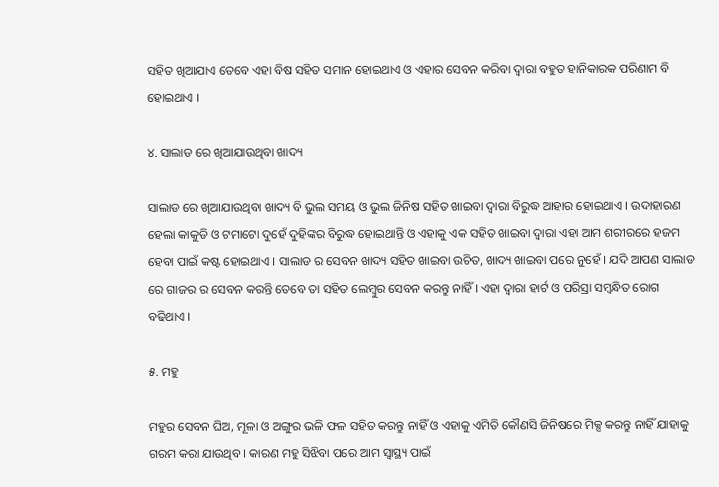ସହିତ ଖିଆଯାଏ ତେବେ ଏହା ବିଷ ସହିତ ସମାନ ହୋଇଥାଏ ଓ ଏହାର ସେବନ କରିବା ଦ୍ଵାରା ବହୁତ ହାନିକାରକ ପରିଣାମ ବି ହୋଇଥାଏ ।

୪. ସାଲାଡ ରେ ଖିଆଯାଉଥିବା ଖାଦ୍ୟ

ସାଲାଡ ରେ ଖିଆଯାଉଥିବା ଖାଦ୍ୟ ବି ଭୁଲ ସମୟ ଓ ଭୁଲ ଜିନିଷ ସହିତ ଖାଇବା ଦ୍ଵାରା ବିରୁଦ୍ଧ ଆହାର ହୋଇଥାଏ । ଉଦାହାରଣ ହେଲା କାକୁଡି ଓ ଟମାଟୋ ଦୁହେଁ ଦୁହିଙ୍କର ବିରୁଦ୍ଧ ହୋଇଥାନ୍ତି ଓ ଏହାକୁ ଏକ ସହିତ ଖାଇବା ଦ୍ଵାରା ଏହା ଆମ ଶରୀରରେ ହଜମ ହେବା ପାଇଁ କଷ୍ଟ ହୋଇଥାଏ । ସାଲାଡ ର ସେବନ ଖାଦ୍ୟ ସହିତ ଖାଇବା ଉଚିତ, ଖାଦ୍ୟ ଖାଇବା ପରେ ନୁହେଁ । ଯଦି ଆପଣ ସାଲାଡ ରେ ଗାଜର ର ସେବନ କରନ୍ତି ତେବେ ତା ସହିତ ଲେମ୍ବୁର ସେବନ କରନ୍ତୁ ନାହିଁ । ଏହା ଦ୍ଵାରା ହାର୍ଟ ଓ ପରିସ୍ରା ସମ୍ବନ୍ଧିତ ରୋଗ ବଢିଥାଏ ।

୫. ମହୁ

ମହୁର ସେବନ ଘିଅ, ମୂଳା ଓ ଅଙ୍ଗୁର ଭଳି ଫଳ ସହିତ କରନ୍ତୁ ନାହିଁ ଓ ଏହାକୁ ଏମିତି କୌଣସି ଜିନିଷରେ ମିକ୍ସ କରନ୍ତୁ ନାହିଁ ଯାହାକୁ ଗରମ କରା ଯାଉଥିବ । କାରଣ ମହୁ ସିଝିବା ପରେ ଆମ ସ୍ୱାସ୍ଥ୍ୟ ପାଇଁ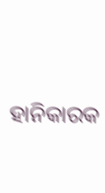ହାନିକାରକ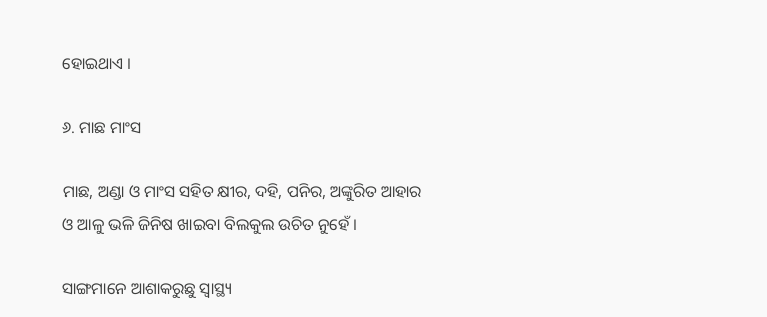ହୋଇଥାଏ ।

୬. ମାଛ ମାଂସ

ମାଛ, ଅଣ୍ଡା ଓ ମାଂସ ସହିତ କ୍ଷୀର, ଦହି, ପନିର, ଅଙ୍କୁରିତ ଆହାର ଓ ଆଳୁ ଭଳି ଜିନିଷ ଖାଇବା ବିଲକୁଲ ଉଚିତ ନୁହେଁ ।

ସାଙ୍ଗମାନେ ଆଶାକରୁଛୁ ସ୍ୱାସ୍ଥ୍ୟ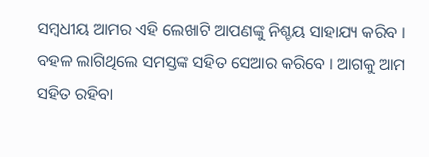ସମ୍ବଧୀୟ ଆମର ଏହି ଲେଖାଟି ଆପଣଙ୍କୁ ନିଶ୍ଚୟ ସାହାଯ୍ୟ କରିବ । ବହଳ ଲାଗିଥିଲେ ସମସ୍ତଙ୍କ ସହିତ ସେଆର କରିବେ । ଆଗକୁ ଆମ ସହିତ ରହିବା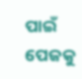ପାଇଁ ପେଜକୁ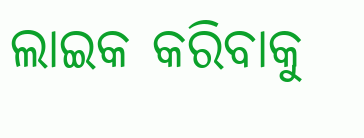ଲାଇକ କରିବାକୁ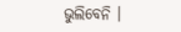ଭୁଲିବେନି ।